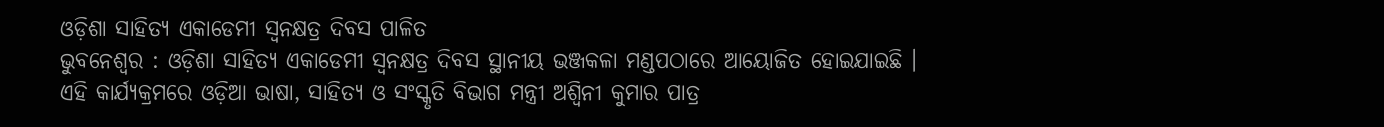ଓଡ଼ିଶା ସାହିତ୍ୟ ଏକାଡେମୀ ସ୍ୱନକ୍ଷତ୍ର ଦିବସ ପାଳିତ
ଭୁବନେଶ୍ୱର : ଓଡ଼ିଶା ସାହିତ୍ୟ ଏକାଡେମୀ ସ୍ୱନକ୍ଷତ୍ର ଦିବସ ସ୍ଥାନୀୟ ଭଞ୍ଜକଳା ମଣ୍ଡପଠାରେ ଆୟୋଜିତ ହୋଇଯାଇଛି ।
ଏହି କାର୍ଯ୍ୟକ୍ରମରେ ଓଡ଼ିଆ ଭାଷା, ସାହିତ୍ୟ ଓ ସଂସ୍କୃତି ବିଭାଗ ମନ୍ତ୍ରୀ ଅଶ୍ୱିନୀ କୁମାର ପାତ୍ର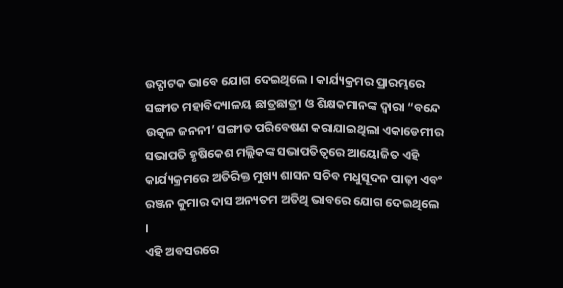ଉଦ୍ଘାଟକ ଭାବେ ଯୋଗ ଦେଇଥିଲେ । କାର୍ଯ୍ୟକ୍ରମର ପ୍ରାରମ୍ଭରେ ସଙ୍ଗୀତ ମହାବିଦ୍ୟାଳୟ ଛାତ୍ରଛାତ୍ରୀ ଓ ଶିକ୍ଷକମାନଙ୍କ ଦ୍ୱାରା “ବନ୍ଦେ ଉତ୍କଳ ଜନନୀ’ ସଙ୍ଗୀତ ପରିବେଷଣ କରାଯାଇଥିଲା ଏକାଡେମୀର ସଭାପତି ହୃଷିକେଶ ମଲ୍ଲିକଙ୍କ ସଭାପତିତ୍ୱରେ ଆୟୋଜିତ ଏହି କାର୍ଯ୍ୟକ୍ରମରେ ଅତିରିକ୍ତ ମୁଖ୍ୟ ଶାସନ ସଚିବ ମଧୁସୂଦନ ପାଢ଼ୀ ଏବଂ ରଞ୍ଜନ କୁମାର ଦାସ ଅନ୍ୟତମ ଅତିଥି ଭାବରେ ଯୋଗ ଦେଇଥିଲେ ।
ଏହି ଅବସରରେ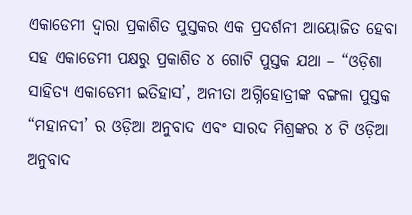ଏକାଡେମୀ ଦ୍ୱାରା ପ୍ରକାଶିତ ପୁସ୍ତକର ଏକ ପ୍ରଦର୍ଶନୀ ଆୟୋଜିତ ହେବା ସହ ଏକାଡେମୀ ପକ୍ଷରୁ ପ୍ରକାଶିତ ୪ ଗୋଟି ପୁସ୍ତକ ଯଥା – “ଓଡ଼ିଶା ସାହିତ୍ୟ ଏକାଡେମୀ ଇତିହାସ’, ଅନୀତା ଅଗ୍ନିହୋତ୍ରୀଙ୍କ ବଙ୍ଗଳା ପୁସ୍ତକ “ମହାନଦୀ’ ର ଓଡ଼ିଆ ଅନୁବାଦ ଏବଂ ସାରଦ ମିଶ୍ରଙ୍କର ୪ ଟି ଓଡ଼ିଆ ଅନୁବାଦ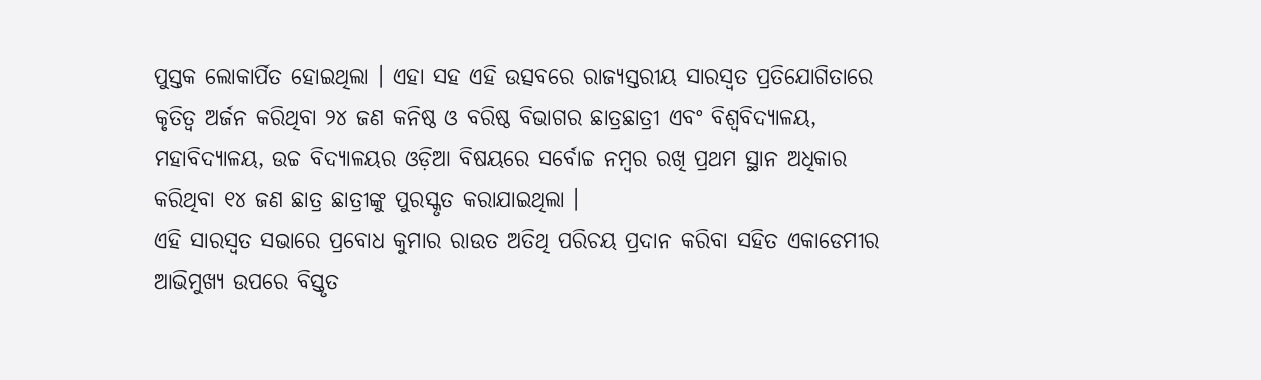ପୁସ୍ତକ ଲୋକାର୍ପିତ ହୋଇଥିଲା । ଏହା ସହ ଏହି ଉତ୍ସବରେ ରାଜ୍ୟସ୍ତରୀୟ ସାରସ୍ୱତ ପ୍ରତିଯୋଗିତାରେ କୃତିତ୍ୱ ଅର୍ଜନ କରିଥିବା ୨୪ ଜଣ କନିଷ୍ଠ ଓ ବରିଷ୍ଠ ବିଭାଗର ଛାତ୍ରଛାତ୍ରୀ ଏବଂ ବିଶ୍ୱବିଦ୍ୟାଳୟ, ମହାବିଦ୍ୟାଳୟ, ଉଚ୍ଚ ବିଦ୍ୟାଳୟର ଓଡ଼ିଆ ବିଷୟରେ ସର୍ବୋଚ୍ଚ ନମ୍ବର ରଖି ପ୍ରଥମ ସ୍ଥାନ ଅଧିକାର କରିଥିବା ୧୪ ଜଣ ଛାତ୍ର ଛାତ୍ରୀଙ୍କୁ ପୁରସ୍କୃତ କରାଯାଇଥିଲା ।
ଏହି ସାରସ୍ୱତ ସଭାରେ ପ୍ରବୋଧ କୁମାର ରାଉତ ଅତିଥି ପରିଚୟ ପ୍ରଦାନ କରିବା ସହିତ ଏକାଡେମୀର ଆଭିମୁଖ୍ୟ ଉପରେ ବିସ୍ତୃତ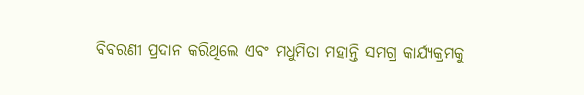ବିବରଣୀ ପ୍ରଦାନ କରିଥିଲେ ଏବଂ ମଧୁମିତା ମହାନ୍ତି ସମଗ୍ର କାର୍ଯ୍ୟକ୍ରମକୁ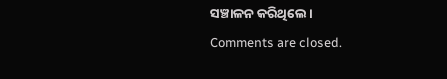ସଞ୍ଚାଳନ କରିଥିଲେ।
Comments are closed.